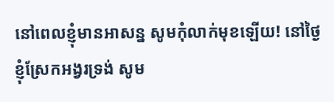នៅពេលខ្ញុំមានអាសន្ន សូមកុំលាក់មុខឡើយ! នៅថ្ងៃខ្ញុំស្រែកអង្វរទ្រង់ សូម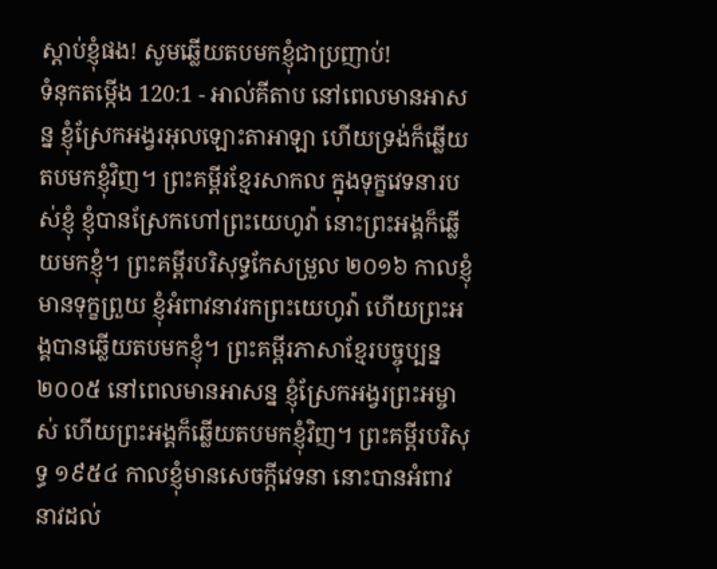ស្តាប់ខ្ញុំផង! សូមឆ្លើយតបមកខ្ញុំជាប្រញាប់!
ទំនុកតម្កើង 120:1 - អាល់គីតាប នៅពេលមានអាសន្ន ខ្ញុំស្រែកអង្វរអុលឡោះតាអាឡា ហើយទ្រង់ក៏ឆ្លើយតបមកខ្ញុំវិញ។ ព្រះគម្ពីរខ្មែរសាកល ក្នុងទុក្ខវេទនារបស់ខ្ញុំ ខ្ញុំបានស្រែកហៅព្រះយេហូវ៉ា នោះព្រះអង្គក៏ឆ្លើយមកខ្ញុំ។ ព្រះគម្ពីរបរិសុទ្ធកែសម្រួល ២០១៦ កាលខ្ញុំមានទុក្ខព្រួយ ខ្ញុំអំពាវនាវរកព្រះយេហូវ៉ា ហើយព្រះអង្គបានឆ្លើយតបមកខ្ញុំ។ ព្រះគម្ពីរភាសាខ្មែរបច្ចុប្បន្ន ២០០៥ នៅពេលមានអាសន្ន ខ្ញុំស្រែកអង្វរព្រះអម្ចាស់ ហើយព្រះអង្គក៏ឆ្លើយតបមកខ្ញុំវិញ។ ព្រះគម្ពីរបរិសុទ្ធ ១៩៥៤ កាលខ្ញុំមានសេចក្ដីវេទនា នោះបានអំពាវនាវដល់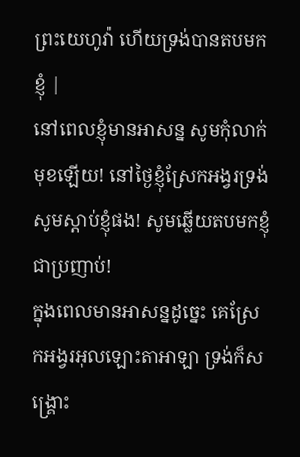ព្រះយេហូវ៉ា ហើយទ្រង់បានតបមកខ្ញុំ |
នៅពេលខ្ញុំមានអាសន្ន សូមកុំលាក់មុខឡើយ! នៅថ្ងៃខ្ញុំស្រែកអង្វរទ្រង់ សូមស្តាប់ខ្ញុំផង! សូមឆ្លើយតបមកខ្ញុំជាប្រញាប់!
ក្នុងពេលមានអាសន្នដូច្នេះ គេស្រែកអង្វរអុលឡោះតាអាឡា ទ្រង់ក៏សង្គ្រោះ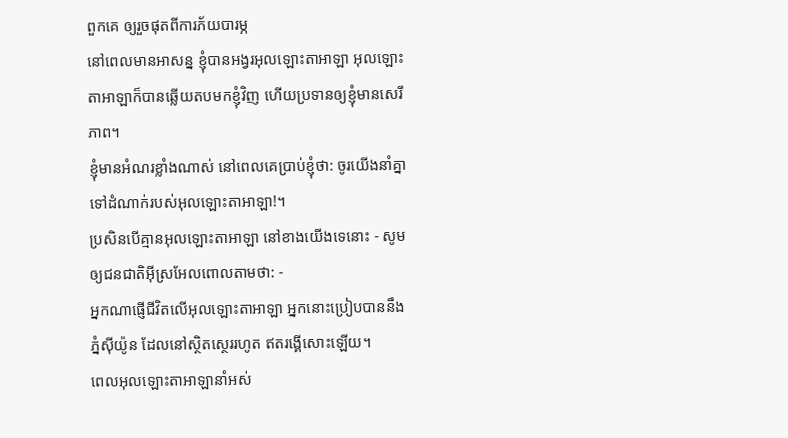ពួកគេ ឲ្យរួចផុតពីការភ័យបារម្ភ
នៅពេលមានអាសន្ន ខ្ញុំបានអង្វរអុលឡោះតាអាឡា អុលឡោះតាអាឡាក៏បានឆ្លើយតបមកខ្ញុំវិញ ហើយប្រទានឲ្យខ្ញុំមានសេរីភាព។
ខ្ញុំមានអំណរខ្លាំងណាស់ នៅពេលគេប្រាប់ខ្ញុំថា: ចូរយើងនាំគ្នាទៅដំណាក់របស់អុលឡោះតាអាឡា!។
ប្រសិនបើគ្មានអុលឡោះតាអាឡា នៅខាងយើងទេនោះ - សូមឲ្យជនជាតិអ៊ីស្រអែលពោលតាមថា: -
អ្នកណាផ្ញើជីវិតលើអុលឡោះតាអាឡា អ្នកនោះប្រៀបបាននឹងភ្នំស៊ីយ៉ូន ដែលនៅស្ថិតស្ថេររហូត ឥតរង្គើសោះឡើយ។
ពេលអុលឡោះតាអាឡានាំអស់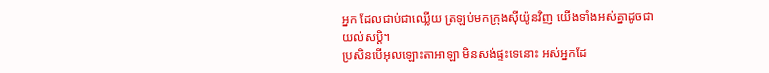អ្នក ដែលជាប់ជាឈ្លើយ ត្រឡប់មកក្រុងស៊ីយ៉ូនវិញ យើងទាំងអស់គ្នាដូចជាយល់សប្ដិ។
ប្រសិនបើអុលឡោះតាអាឡា មិនសង់ផ្ទះទេនោះ អស់អ្នកដែ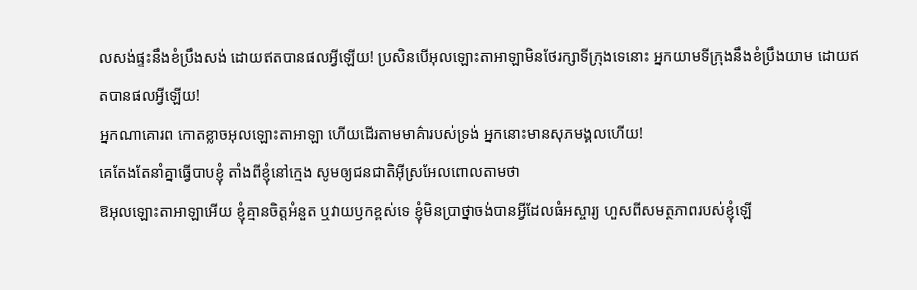លសង់ផ្ទះនឹងខំប្រឹងសង់ ដោយឥតបានផលអ្វីឡើយ! ប្រសិនបើអុលឡោះតាអាឡាមិនថែរក្សាទីក្រុងទេនោះ អ្នកយាមទីក្រុងនឹងខំប្រឹងយាម ដោយឥតបានផលអ្វីឡើយ!
អ្នកណាគោរព កោតខ្លាចអុលឡោះតាអាឡា ហើយដើរតាមមាគ៌ារបស់ទ្រង់ អ្នកនោះមានសុភមង្គលហើយ!
គេតែងតែនាំគ្នាធ្វើបាបខ្ញុំ តាំងពីខ្ញុំនៅក្មេង សូមឲ្យជនជាតិអ៊ីស្រអែលពោលតាមថា
ឱអុលឡោះតាអាឡាអើយ ខ្ញុំគ្មានចិត្តអំនួត ឬវាយឫកខ្ពស់ទេ ខ្ញុំមិនប្រាថ្នាចង់បានអ្វីដែលធំអស្ចារ្យ ហួសពីសមត្ថភាពរបស់ខ្ញុំឡើ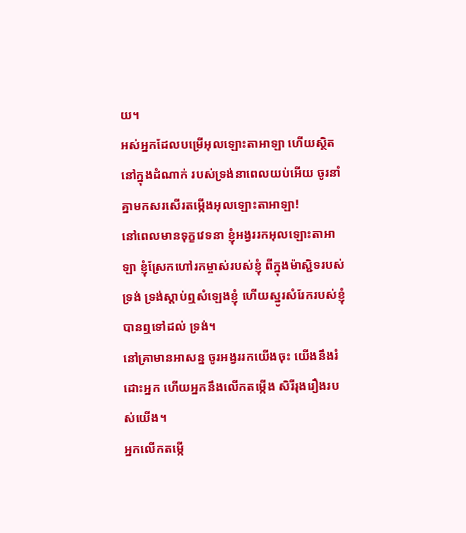យ។
អស់អ្នកដែលបម្រើអុលឡោះតាអាឡា ហើយស្ថិតនៅក្នុងដំណាក់ របស់ទ្រង់នាពេលយប់អើយ ចូរនាំគ្នាមកសរសើរតម្កើងអុលឡោះតាអាឡា!
នៅពេលមានទុក្ខវេទនា ខ្ញុំអង្វររកអុលឡោះតាអាឡា ខ្ញុំស្រែកហៅរកម្ចាស់របស់ខ្ញុំ ពីក្នុងម៉ាស្ជិទរបស់ទ្រង់ ទ្រង់ស្តាប់ឮសំឡេងខ្ញុំ ហើយស្នូរសំរែករបស់ខ្ញុំបានឮទៅដល់ ទ្រង់។
នៅគ្រាមានអាសន្ន ចូរអង្វររកយើងចុះ យើងនឹងរំដោះអ្នក ហើយអ្នកនឹងលើកតម្កើង សិរីរុងរឿងរបស់យើង។
អ្នកលើកតម្កើ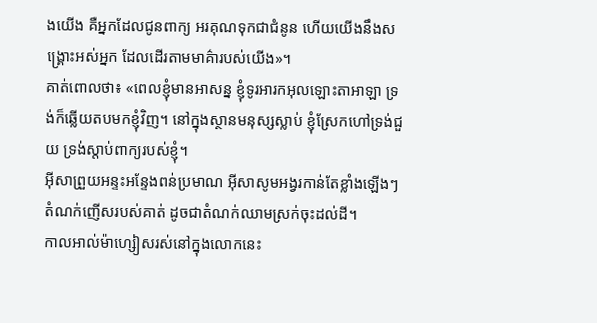ងយើង គឺអ្នកដែលជូនពាក្យ អរគុណទុកជាជំនូន ហើយយើងនឹងសង្គ្រោះអស់អ្នក ដែលដើរតាមមាគ៌ារបស់យើង»។
គាត់ពោលថា៖ «ពេលខ្ញុំមានអាសន្ន ខ្ញុំទូរអារកអុលឡោះតាអាឡា ទ្រង់ក៏ឆ្លើយតបមកខ្ញុំវិញ។ នៅក្នុងស្ថានមនុស្សស្លាប់ ខ្ញុំស្រែកហៅទ្រង់ជួយ ទ្រង់ស្តាប់ពាក្យរបស់ខ្ញុំ។
អ៊ីសាព្រួយអន្ទះអន្ទែងពន់ប្រមាណ អ៊ីសាសូមអង្វរកាន់តែខ្លាំងឡើងៗ តំណក់ញើសរបស់គាត់ ដូចជាតំណក់ឈាមស្រក់ចុះដល់ដី។
កាលអាល់ម៉ាហ្សៀសរស់នៅក្នុងលោកនេះ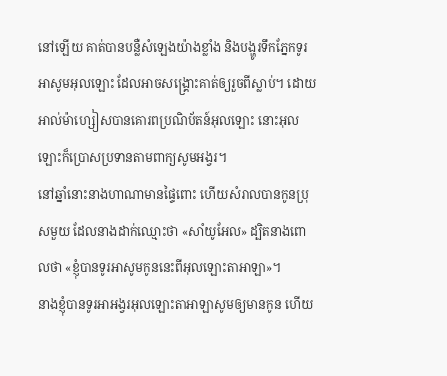នៅឡើយ គាត់បានបន្លឺសំឡេងយ៉ាងខ្លាំង និងបង្ហូរទឹកភ្នែកទូរអាសូមអុលឡោះ ដែលអាចសង្គ្រោះគាត់ឲ្យរួចពីស្លាប់។ ដោយអាល់ម៉ាហ្សៀសបានគោរពប្រណិប័តន៍អុលឡោះ នោះអុលឡោះក៏ប្រោសប្រទានតាមពាក្យសូមអង្វរ។
នៅឆ្នាំនោះនាងហាណាមានផ្ទៃពោះ ហើយសំរាលបានកូនប្រុសមួយ ដែលនាងដាក់ឈ្មោះថា «សាំយូអែល» ដ្បិតនាងពោលថា «ខ្ញុំបានទូរអាសូមកូននេះពីអុលឡោះតាអាឡា»។
នាងខ្ញុំបានទូរអាអង្វរអុលឡោះតាអាឡាសូមឲ្យមានកូន ហើយ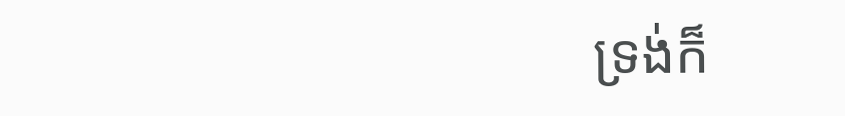ទ្រង់ក៏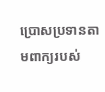ប្រោសប្រទានតាមពាក្យរបស់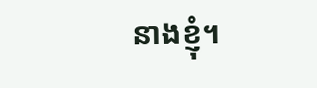នាងខ្ញុំ។